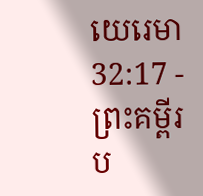យេរេមា 32:17 - ព្រះគម្ពីរប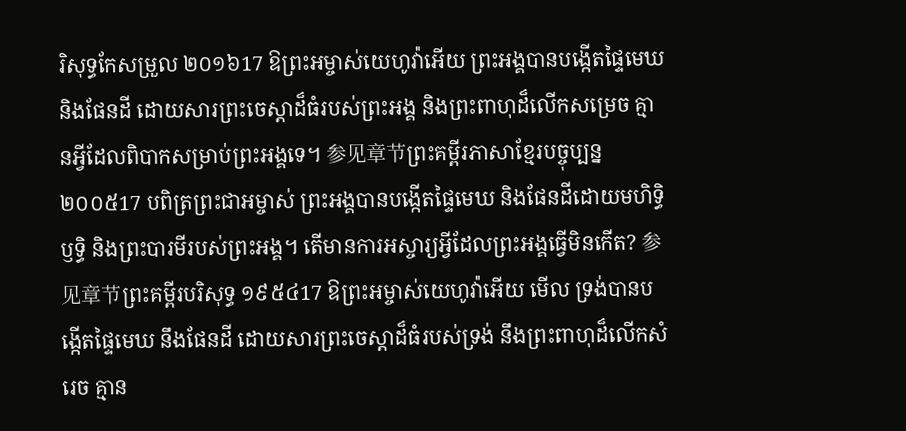រិសុទ្ធកែសម្រួល ២០១៦17 ឱព្រះអម្ចាស់យេហូវ៉ាអើយ ព្រះអង្គបានបង្កើតផ្ទៃមេឃ និងផែនដី ដោយសារព្រះចេស្តាដ៏ធំរបស់ព្រះអង្គ និងព្រះពាហុដ៏លើកសម្រេច គ្មានអ្វីដែលពិបាកសម្រាប់ព្រះអង្គទេ។ 参见章节ព្រះគម្ពីរភាសាខ្មែរបច្ចុប្បន្ន ២០០៥17 បពិត្រព្រះជាអម្ចាស់ ព្រះអង្គបានបង្កើតផ្ទៃមេឃ និងផែនដីដោយមហិទ្ធិឫទ្ធិ និងព្រះបារមីរបស់ព្រះអង្គ។ តើមានការអស្ចារ្យអ្វីដែលព្រះអង្គធ្វើមិនកើត? 参见章节ព្រះគម្ពីរបរិសុទ្ធ ១៩៥៤17 ឱព្រះអម្ចាស់យេហូវ៉ាអើយ មើល ទ្រង់បានបង្កើតផ្ទៃមេឃ នឹងផែនដី ដោយសារព្រះចេស្តាដ៏ធំរបស់ទ្រង់ នឹងព្រះពាហុដ៏លើកសំរេច គ្មាន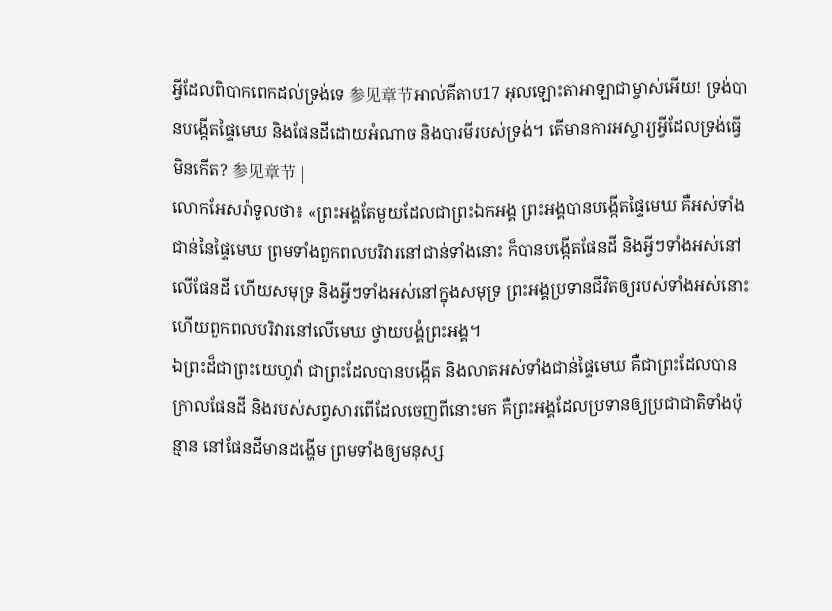អ្វីដែលពិបាកពេកដល់ទ្រង់ទេ 参见章节អាល់គីតាប17 អុលឡោះតាអាឡាជាម្ចាស់អើយ! ទ្រង់បានបង្កើតផ្ទៃមេឃ និងផែនដីដោយអំណាច និងបារមីរបស់ទ្រង់។ តើមានការអស្ចារ្យអ្វីដែលទ្រង់ធ្វើមិនកើត? 参见章节 |
លោកអែសរ៉ាទូលថា៖ «ព្រះអង្គតែមួយដែលជាព្រះឯកអង្គ ព្រះអង្គបានបង្កើតផ្ទៃមេឃ គឺអស់ទាំងជាន់នៃផ្ទៃមេឃ ព្រមទាំងពួកពលបរិវារនៅជាន់ទាំងនោះ ក៏បានបង្កើតផែនដី និងអ្វីៗទាំងអស់នៅលើផែនដី ហើយសមុទ្រ និងអ្វីៗទាំងអស់នៅក្នុងសមុទ្រ ព្រះអង្គប្រទានជីវិតឲ្យរបស់ទាំងអស់នោះ ហើយពួកពលបរិវារនៅលើមេឃ ថ្វាយបង្គំព្រះអង្គ។
ឯព្រះដ៏ជាព្រះយេហូវ៉ា ជាព្រះដែលបានបង្កើត និងលាតអស់ទាំងជាន់ផ្ទៃមេឃ គឺជាព្រះដែលបានក្រាលផែនដី និងរបស់សព្វសារពើដែលចេញពីនោះមក គឺព្រះអង្គដែលប្រទានឲ្យប្រជាជាតិទាំងប៉ុន្មាន នៅផែនដីមានដង្ហើម ព្រមទាំងឲ្យមនុស្ស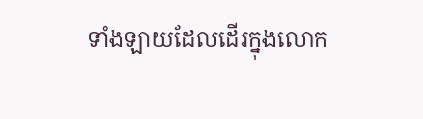ទាំងឡាយដែលដើរក្នុងលោក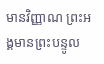មានវិញ្ញាណ ព្រះអង្គមានព្រះបន្ទូល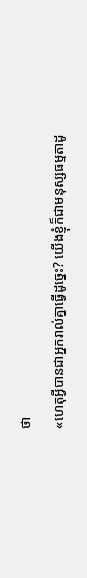ថា
«ហេតុអ្វីបានជាអ្នករាល់គ្នាធ្វើដូច្នេះ? យើងខ្ញុំក៏ជាមនុស្សធម្មតាដូ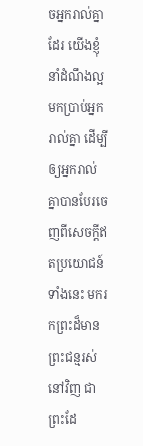ចអ្នករាល់គ្នាដែរ យើងខ្ញុំនាំដំណឹងល្អមកប្រាប់អ្នករាល់គ្នា ដើម្បីឲ្យអ្នករាល់គ្នាបានបែរចេញពីសេចក្ដីឥតប្រយោជន៍ទាំងនេះ មករកព្រះដ៏មានព្រះជន្មរស់នៅវិញ ជាព្រះដែ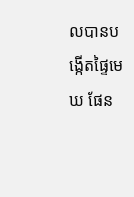លបានបង្កើតផ្ទៃមេឃ ផែន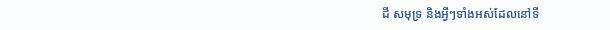ដី សមុទ្រ និងអ្វីៗទាំងអស់ដែលនៅទី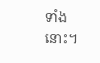ទាំងនោះ។